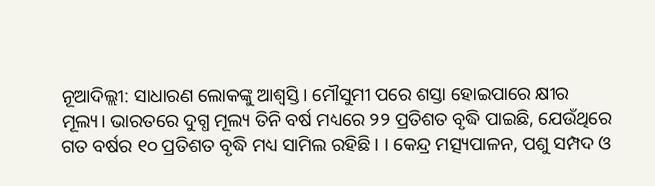ନୂଆଦିଲ୍ଲୀ: ସାଧାରଣ ଲୋକଙ୍କୁ ଆଶ୍ୱସ୍ତି। ମୌସୁମୀ ପରେ ଶସ୍ତା ହୋଇପାରେ କ୍ଷୀର ମୂଲ୍ୟ। ଭାରତରେ ଦୁଗ୍ଧ ମୂଲ୍ୟ ତିନି ବର୍ଷ ମଧ୍ୟରେ ୨୨ ପ୍ରତିଶତ ବୃଦ୍ଧି ପାଇଛି, ଯେଉଁଥିରେ ଗତ ବର୍ଷର ୧୦ ପ୍ରତିଶତ ବୃଦ୍ଧି ମଧ୍ୟ ସାମିଲ ରହିଛି । । କେନ୍ଦ୍ର ମତ୍ସ୍ୟପାଳନ, ପଶୁ ସମ୍ପଦ ଓ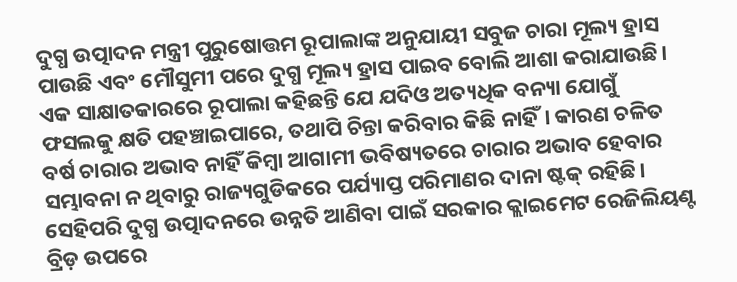ଦୁଗ୍ଧ ଉତ୍ପାଦନ ମନ୍ତ୍ରୀ ପୁରୁଷୋତ୍ତମ ରୂପାଲାଙ୍କ ଅନୁଯାୟୀ ସବୁଜ ଚାରା ମୂଲ୍ୟ ହ୍ରାସ ପାଉଛି ଏବଂ ମୌସୁମୀ ପରେ ଦୁଗ୍ଧ ମୂଲ୍ୟ ହ୍ରାସ ପାଇବ ବୋଲି ଆଶା କରାଯାଉଛି।
ଏକ ସାକ୍ଷାତକାରରେ ରୂପାଲା କହିଛନ୍ତି ଯେ ଯଦିଓ ଅତ୍ୟଧିକ ବନ୍ୟା ଯୋଗୁଁ ଫସଲକୁ କ୍ଷତି ପହଞ୍ଚାଇପାରେ, ତଥାପି ଚିନ୍ତା କରିବାର କିଛି ନାହିଁ। କାରଣ ଚଳିତ ବର୍ଷ ଚାରାର ଅଭାବ ନାହିଁ କିମ୍ବା ଆଗାମୀ ଭବିଷ୍ୟତରେ ଚାରାର ଅଭାବ ହେବାର ସମ୍ଭାବନା ନ ଥିବାରୁ ରାଜ୍ୟଗୁଡିକରେ ପର୍ଯ୍ୟାପ୍ତ ପରିମାଣର ଦାନା ଷ୍ଟକ୍ ରହିଛି। ସେହିପରି ଦୁଗ୍ଧ ଉତ୍ପାଦନରେ ଉନ୍ନତି ଆଣିବା ପାଇଁ ସରକାର କ୍ଲାଇମେଟ ରେଜିଲିୟଣ୍ଟ ବ୍ରିଡ଼ ଉପରେ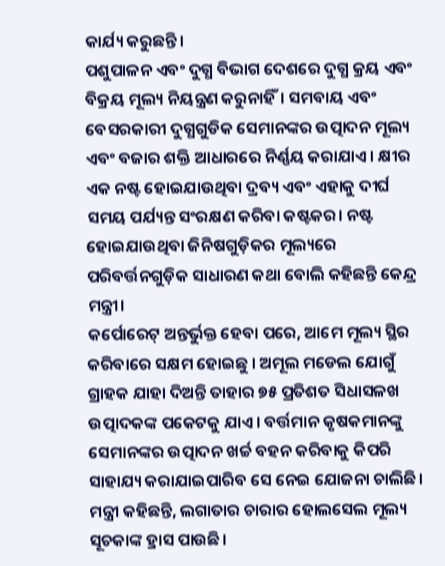କାର୍ଯ୍ୟ କରୁଛନ୍ତି।
ପଶୁପାଳନ ଏବଂ ଦୁଗ୍ଧ ବିଭାଗ ଦେଶରେ ଦୁଗ୍ଧ କ୍ରୟ ଏବଂ ବିକ୍ରୟ ମୂଲ୍ୟ ନିୟନ୍ତ୍ରଣ କରୁନାହିଁ। ସମବାୟ ଏବଂ ବେସରକାରୀ ଦୁଗ୍ଧଗୁଡିକ ସେମାନଙ୍କର ଉତ୍ପାଦନ ମୂଲ୍ୟ ଏବଂ ବଜାର ଶକ୍ତି ଆଧାରରେ ନିର୍ଣ୍ଣୟ କରାଯାଏ। କ୍ଷୀର ଏକ ନଷ୍ଟ ହୋଇଯାଉଥିବା ଦ୍ରବ୍ୟ ଏବଂ ଏହାକୁ ଦୀର୍ଘ ସମୟ ପର୍ଯ୍ୟନ୍ତ ସଂରକ୍ଷଣ କରିବା କଷ୍ଟକର। ନଷ୍ଟ ହୋଇଯାଉଥିବା ଜିନିଷଗୁଡ଼ିକର ମୂଲ୍ୟରେ ପରିବର୍ତ୍ତନଗୁଡ଼ିକ ସାଧାରଣ କଥା ବୋଲି କହିଛନ୍ତି କେନ୍ଦ୍ର ମନ୍ତ୍ରୀ।
କର୍ପୋରେଟ୍ ଅନ୍ତର୍ଭୁକ୍ତ ହେବା ପରେ, ଆମେ ମୂଲ୍ୟ ସ୍ଥିର କରିବାରେ ସକ୍ଷମ ହୋଇଛୁ । ଅମୂଲ ମଡେଲ ଯୋଗୁଁ ଗ୍ରାହକ ଯାହା ଦିଅନ୍ତି ତାହାର ୭୫ ପ୍ରତିଶତ ସିଧାସଳଖ ଉତ୍ପାଦକଙ୍କ ପକେଟକୁ ଯାଏ। ବର୍ତ୍ତମାନ କୃଷକମାନଙ୍କୁ ସେମାନଙ୍କର ଉତ୍ପାଦନ ଖର୍ଚ୍ଚ ବହନ କରିବାକୁ କିପରି ସାହାଯ୍ୟ କରାଯାଇପାରିବ ସେ ନେଇ ଯୋଜନା ଚାଲିଛି। ମନ୍ତ୍ରୀ କହିଛନ୍ତି, ଲଗାତାର ଚାରାର ହୋଲସେଲ ମୂଲ୍ୟ ସୂଚକାଙ୍କ ହ୍ରାସ ପାଉଛି।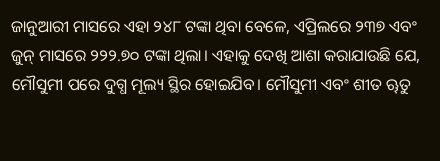ଜାନୁଆରୀ ମାସରେ ଏହା ୨୪୮ ଟଙ୍କା ଥିବା ବେଳେ, ଏପ୍ରିଲରେ ୨୩୭ ଏବଂ ଜୁନ୍ ମାସରେ ୨୨୨.୭୦ ଟଙ୍କା ଥିଲା। ଏହାକୁ ଦେଖି ଆଶା କରାଯାଉଛି ଯେ, ମୌସୁମୀ ପରେ ଦୁଗ୍ଧ ମୂଲ୍ୟ ସ୍ଥିର ହୋଇଯିବ। ମୌସୁମୀ ଏବଂ ଶୀତ ୠତୁ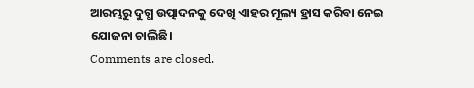ଆରମ୍ଭରୁ ଦୁଗ୍ଧ ଉତ୍ପାଦନକୁ ଦେଖି ଏାହର ମୂଲ୍ୟ ହ୍ରାସ କରିବା ନେଇ ଯୋଜନା ଚାଲିଛି।
Comments are closed.